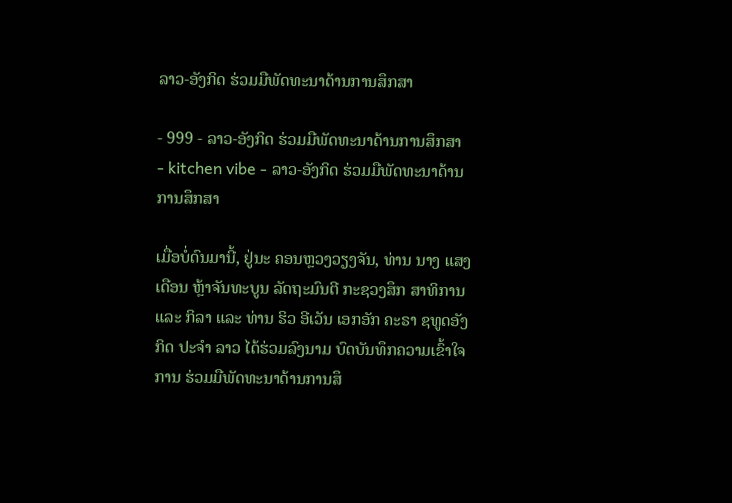ລາວ-ອັງກິດ ຮ່ວມມືພັດທະນາດ້ານການສຶກສາ

- 999 - ລາວ-ອັງກິດ ຮ່ວມມືພັດທະນາດ້ານການສຶກສາ
- kitchen vibe - ລາວ-ອັງກິດ ຮ່ວມມືພັດທະນາດ້ານການສຶກສາ

ເມື່ອບໍ່ດົນມານີ້, ຢູ່ນະ ຄອນຫຼວງວຽງຈັນ, ທ່ານ ນາງ ແສງເດືອນ ຫຼ້າຈັນທະບູນ ລັດຖະມົນຕີ ກະຊວງສຶກ ສາທິການ ແລະ ກິລາ ແລະ ທ່ານ ຮິວ ອີເວັນ ເອກອັກ ຄະຣາ ຊທູດອັງກິດ ປະຈຳ ລາວ ໄດ້ຮ່ວມລົງນາມ ບົດບັນທຶກຄວາມເຂົ້າໃຈການ ຮ່ວມມືພັດທະນາດ້ານການສຶ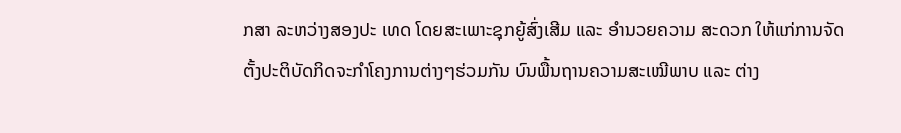ກສາ ລະຫວ່າງສອງປະ ເທດ ໂດຍສະເພາະຊຸກຍູ້ສົ່ງເສີມ ແລະ ອຳນວຍຄວາມ ສະດວກ ໃຫ້ແກ່ການຈັດຕັ້ງປະຕິບັດກິດຈະກຳໂຄງການຕ່າງໆຮ່ວມກັນ ບົນພື້ນຖານຄວາມສະເໝີພາບ ແລະ ຕ່າງ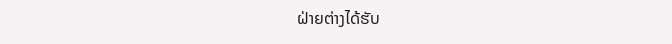ຝ່າຍຕ່າງໄດ້ຮັບ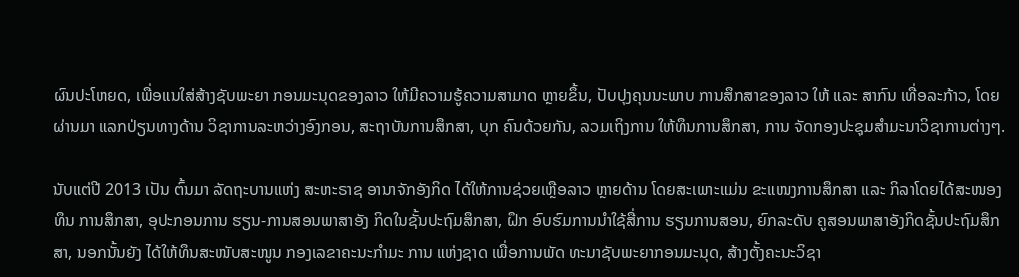ຜົນປະໂຫຍດ, ເພື່ອແນໃສ່ສ້າງຊັບພະຍາ ກອນມະນຸດຂອງລາວ ໃຫ້ມີຄວາມຮູ້ຄວາມສາມາດ ຫຼາຍຂຶ້ນ, ປັບປຸງຄຸນນະພາບ ການສຶກສາຂອງລາວ ໃຫ້ ແລະ ສາກົນ ເທື່ອລະກ້າວ, ໂດຍ ຜ່ານມາ ແລກປ່ຽນທາງດ້ານ ວິຊາການລະຫວ່າງອົງກອນ, ສະຖາບັນການສຶກສາ, ບຸກ ຄົນດ້ວຍກັນ, ລວມເຖິງການ ໃຫ້ທຶນການສຶກສາ, ການ ຈັດກອງປະຊຸມສຳມະນາວິຊາການຕ່າງໆ.

ນັບແຕ່ປີ 2013 ເປັນ ຕົ້ນມາ ລັດຖະບານແຫ່ງ ສະຫະຣາຊ ອານາຈັກອັງກິດ ໄດ້ໃຫ້ການຊ່ວຍເຫຼືອລາວ ຫຼາຍດ້ານ ໂດຍສະເພາະແມ່ນ ຂະແໜງການສຶກສາ ແລະ ກິລາໂດຍໄດ້ສະໜອງທຶນ ການສຶກສາ, ອຸປະກອນການ ຮຽນ-ການສອນພາສາອັງ ກິດໃນຊັ້ນປະຖົມສຶກສາ, ຝຶກ ອົບຮົມການນຳໃຊ້ສື່ການ ຮຽນການສອນ, ຍົກລະດັບ ຄູສອນພາສາອັງກິດຊັ້ນປະຖົມສຶກສາ, ນອກນັ້ນຍັງ ໄດ້ໃຫ້ທຶນສະໜັບສະໜູນ ກອງເລຂາຄະນະກຳມະ ການ ແຫ່ງຊາດ ເພື່ອການພັດ ທະນາຊັບພະຍາກອນມະນຸດ, ສ້າງຕັ້ງຄະນະວິຊາ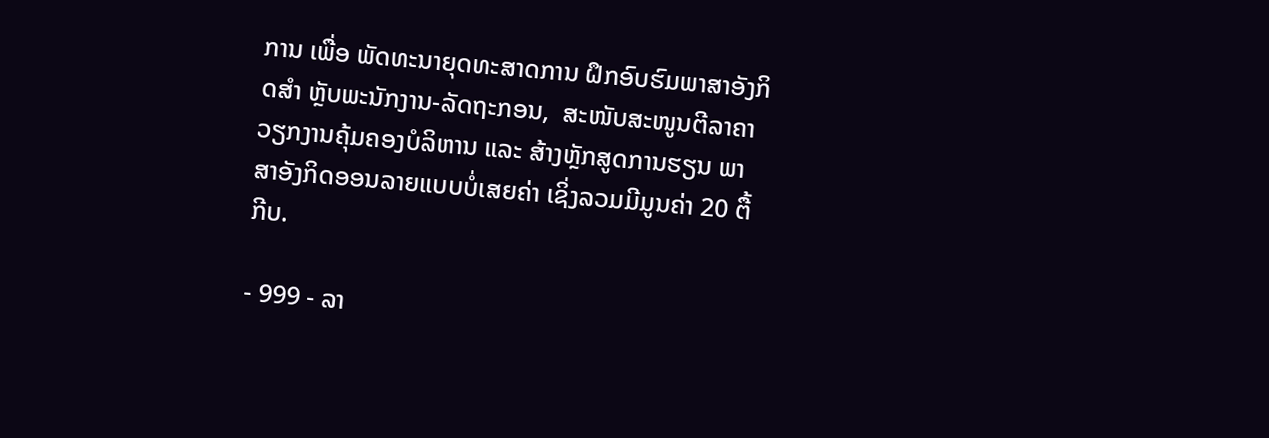ການ ເພື່ອ ພັດທະນາຍຸດທະສາດການ ຝຶກອົບຮົມພາສາອັງກິດສຳ ຫຼັບພະນັກງານ-ລັດຖະກອນ,  ສະໜັບສະໜູນຕີລາຄາວຽກງານຄຸ້ມຄອງບໍລິຫານ ແລະ ສ້າງຫຼັກສູດການຮຽນ ພາສາອັງກິດອອນລາຍແບບບໍ່ເສຍຄ່າ ເຊິ່ງລວມມີມູນຄ່າ 20 ຕື້ກີບ.

- 999 - ລາ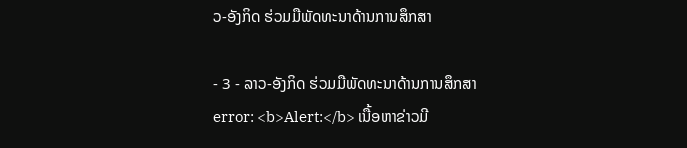ວ-ອັງກິດ ຮ່ວມມືພັດທະນາດ້ານການສຶກສາ

- 3 - ລາວ-ອັງກິດ ຮ່ວມມືພັດທະນາດ້ານການສຶກສາ
error: <b>Alert:</b> ເນື້ອຫາຂ່າວມີ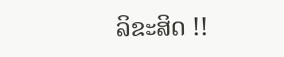ລິຂະສິດ !!